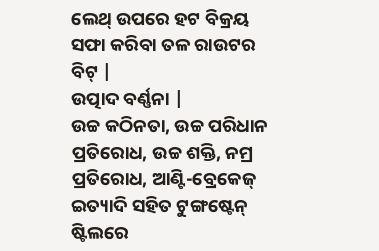ଲେଥ୍ ଉପରେ ହଟ ବିକ୍ରୟ ସଫା କରିବା ତଳ ରାଉଟର ବିଟ୍ |
ଉତ୍ପାଦ ବର୍ଣ୍ଣନା |
ଉଚ୍ଚ କଠିନତା, ଉଚ୍ଚ ପରିଧାନ ପ୍ରତିରୋଧ, ଉଚ୍ଚ ଶକ୍ତି, ନମ୍ର ପ୍ରତିରୋଧ, ଆଣ୍ଟି-ବ୍ରେକେଜ୍ ଇତ୍ୟାଦି ସହିତ ଟୁଙ୍ଗଷ୍ଟେନ୍ ଷ୍ଟିଲରେ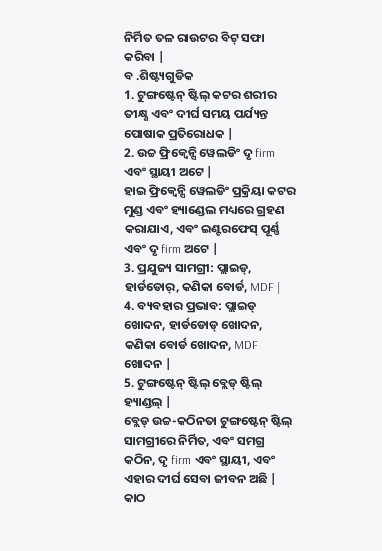ନିର୍ମିତ ତଳ ରାଉଟର ବିଟ୍ ସଫା କରିବା |
ବ .ଶିଷ୍ଟ୍ୟଗୁଡିକ
1. ଟୁଙ୍ଗଷ୍ଟେନ୍ ଷ୍ଟିଲ୍ କଟର ଶରୀର ତୀକ୍ଷ୍ଣ ଏବଂ ଦୀର୍ଘ ସମୟ ପର୍ଯ୍ୟନ୍ତ ପୋଷାକ ପ୍ରତିରୋଧକ |
2. ଉଚ୍ଚ ଫ୍ରିକ୍ୱେନ୍ସି ୱେଲଡିଂ ଦୃ firm ଏବଂ ସ୍ଥାୟୀ ଅଟେ |
ହାଇ ଫ୍ରିକ୍ୱେନ୍ସି ୱେଲଡିଂ ପ୍ରକ୍ରିୟା କଟର ମୁଣ୍ଡ ଏବଂ ହ୍ୟାଣ୍ଡେଲ ମଧ୍ୟରେ ଗ୍ରହଣ କରାଯାଏ, ଏବଂ ଇଣ୍ଟରଫେସ୍ ପୂର୍ଣ୍ଣ ଏବଂ ଦୃ firm ଅଟେ |
3. ପ୍ରଯୁଜ୍ୟ ସାମଗ୍ରୀ: ପ୍ଲାଇଡ୍, ହାର୍ଡଡୋର୍, କଣିକା ବୋର୍ଡ, MDF |
4. ବ୍ୟବହାର ପ୍ରଭାବ: ପ୍ଲାଇଡ୍ ଖୋଦନ, ହାର୍ଡଡୋଡ୍ ଖୋଦନ, କଣିକା ବୋର୍ଡ ଖୋଦନ, MDF ଖୋଦନ |
5. ଟୁଙ୍ଗଷ୍ଟେନ୍ ଷ୍ଟିଲ୍ ବ୍ଲେଡ୍ ଷ୍ଟିଲ୍ ହ୍ୟାଣ୍ଡଲ୍ |
ବ୍ଲେଡ୍ ଉଚ୍ଚ-କଠିନତା ଟୁଙ୍ଗଷ୍ଟେନ୍ ଷ୍ଟିଲ୍ ସାମଗ୍ରୀରେ ନିର୍ମିତ, ଏବଂ ସମଗ୍ର କଠିନ, ଦୃ firm ଏବଂ ସ୍ଥାୟୀ, ଏବଂ ଏହାର ଦୀର୍ଘ ସେବା ଜୀବନ ଅଛି |
କାଠ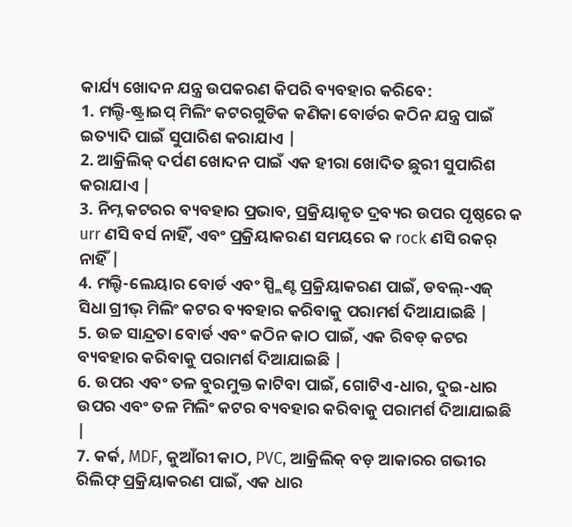କାର୍ଯ୍ୟ ଖୋଦନ ଯନ୍ତ୍ର ଉପକରଣ କିପରି ବ୍ୟବହାର କରିବେ:
1. ମଲ୍ଟି-ଷ୍ଟ୍ରାଇପ୍ ମିଲିଂ କଟରଗୁଡିକ କଣିକା ବୋର୍ଡର କଠିନ ଯନ୍ତ୍ର ପାଇଁ ଇତ୍ୟାଦି ପାଇଁ ସୁପାରିଶ କରାଯାଏ |
2. ଆକ୍ରିଲିକ୍ ଦର୍ପଣ ଖୋଦନ ପାଇଁ ଏକ ହୀରା ଖୋଦିତ ଛୁରୀ ସୁପାରିଶ କରାଯାଏ |
3. ନିମ୍ନ କଟରର ବ୍ୟବହାର ପ୍ରଭାବ, ପ୍ରକ୍ରିୟାକୃତ ଦ୍ରବ୍ୟର ଉପର ପୃଷ୍ଠରେ କ urr ଣସି ବର୍ସ ନାହିଁ, ଏବଂ ପ୍ରକ୍ରିୟାକରଣ ସମୟରେ କ rock ଣସି ରକର୍ ନାହିଁ |
4. ମଲ୍ଟି-ଲେୟାର ବୋର୍ଡ ଏବଂ ସ୍ପ୍ଲିଣ୍ଟ ପ୍ରକ୍ରିୟାକରଣ ପାଇଁ, ଡବଲ୍-ଏଜ୍ ସିଧା ଗ୍ରୀଭ୍ ମିଲିଂ କଟର ବ୍ୟବହାର କରିବାକୁ ପରାମର୍ଶ ଦିଆଯାଇଛି |
5. ଉଚ୍ଚ ସାନ୍ଦ୍ରତା ବୋର୍ଡ ଏବଂ କଠିନ କାଠ ପାଇଁ, ଏକ ରିବଡ୍ କଟର ବ୍ୟବହାର କରିବାକୁ ପରାମର୍ଶ ଦିଆଯାଇଛି |
6. ଉପର ଏବଂ ତଳ ବୁରମୁକ୍ତ କାଟିବା ପାଇଁ, ଗୋଟିଏ-ଧାର, ଦୁଇ-ଧାର ଉପର ଏବଂ ତଳ ମିଲିଂ କଟର ବ୍ୟବହାର କରିବାକୁ ପରାମର୍ଶ ଦିଆଯାଇଛି |
7. କର୍କ, MDF, କୁଆଁରୀ କାଠ, PVC, ଆକ୍ରିଲିକ୍ ବଡ଼ ଆକାରର ଗଭୀର ରିଲିଫ୍ ପ୍ରକ୍ରିୟାକରଣ ପାଇଁ, ଏକ ଧାର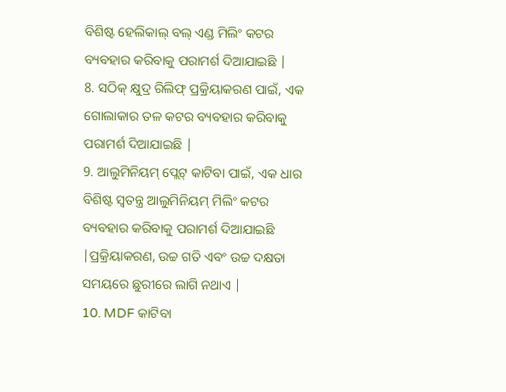ବିଶିଷ୍ଟ ହେଲିକାଲ୍ ବଲ୍ ଏଣ୍ଡ ମିଲିଂ କଟର ବ୍ୟବହାର କରିବାକୁ ପରାମର୍ଶ ଦିଆଯାଇଛି |
8. ସଠିକ୍ କ୍ଷୁଦ୍ର ରିଲିଫ୍ ପ୍ରକ୍ରିୟାକରଣ ପାଇଁ, ଏକ ଗୋଲାକାର ତଳ କଟର ବ୍ୟବହାର କରିବାକୁ ପରାମର୍ଶ ଦିଆଯାଇଛି |
9. ଆଲୁମିନିୟମ୍ ପ୍ଲେଟ୍ କାଟିବା ପାଇଁ, ଏକ ଧାର ବିଶିଷ୍ଟ ସ୍ୱତନ୍ତ୍ର ଆଲୁମିନିୟମ୍ ମିଲିଂ କଟର ବ୍ୟବହାର କରିବାକୁ ପରାମର୍ଶ ଦିଆଯାଇଛି |ପ୍ରକ୍ରିୟାକରଣ, ଉଚ୍ଚ ଗତି ଏବଂ ଉଚ୍ଚ ଦକ୍ଷତା ସମୟରେ ଛୁରୀରେ ଲାଗି ନଥାଏ |
10. MDF କାଟିବା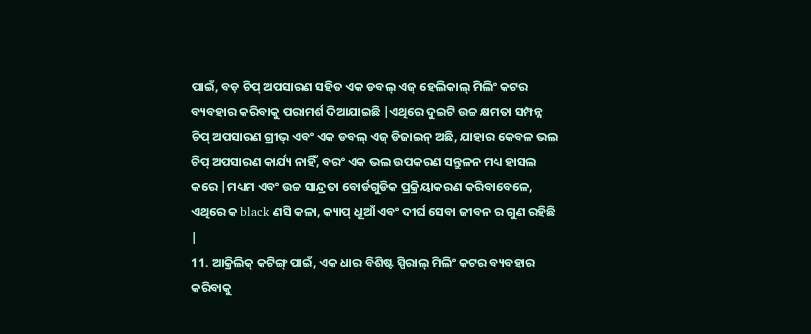ପାଇଁ, ବଡ଼ ଚିପ୍ ଅପସାରଣ ସହିତ ଏକ ଡବଲ୍ ଏଜ୍ ହେଲିକାଲ୍ ମିଲିଂ କଟର ବ୍ୟବହାର କରିବାକୁ ପରାମର୍ଶ ଦିଆଯାଇଛି |ଏଥିରେ ଦୁଇଟି ଉଚ୍ଚ କ୍ଷମତା ସମ୍ପନ୍ନ ଚିପ୍ ଅପସାରଣ ଗ୍ରୀଭ୍ ଏବଂ ଏକ ଡବଲ୍ ଏଜ୍ ଡିଜାଇନ୍ ଅଛି, ଯାହାର କେବଳ ଭଲ ଚିପ୍ ଅପସାରଣ କାର୍ଯ୍ୟ ନାହିଁ, ବରଂ ଏକ ଭଲ ଉପକରଣ ସନ୍ତୁଳନ ମଧ୍ୟ ହାସଲ କରେ |ମଧ୍ୟମ ଏବଂ ଉଚ୍ଚ ସାନ୍ଦ୍ରତା ବୋର୍ଡଗୁଡିକ ପ୍ରକ୍ରିୟାକରଣ କରିବାବେଳେ, ଏଥିରେ କ black ଣସି କଳା, କ୍ୟାପ୍ ଧୂଆଁ ଏବଂ ଦୀର୍ଘ ସେବା ଜୀବନ ର ଗୁଣ ରହିଛି |
11. ଆକ୍ରିଲିକ୍ କଟିଙ୍ଗ୍ ପାଇଁ, ଏକ ଧାର ବିଶିଷ୍ଟ ସ୍ପିରାଲ୍ ମିଲିଂ କଟର ବ୍ୟବହାର କରିବାକୁ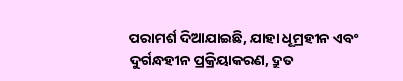ପରାମର୍ଶ ଦିଆଯାଇଛି, ଯାହା ଧୂମ୍ରହୀନ ଏବଂ ଦୁର୍ଗନ୍ଧହୀନ ପ୍ରକ୍ରିୟାକରଣ, ଦ୍ରୁତ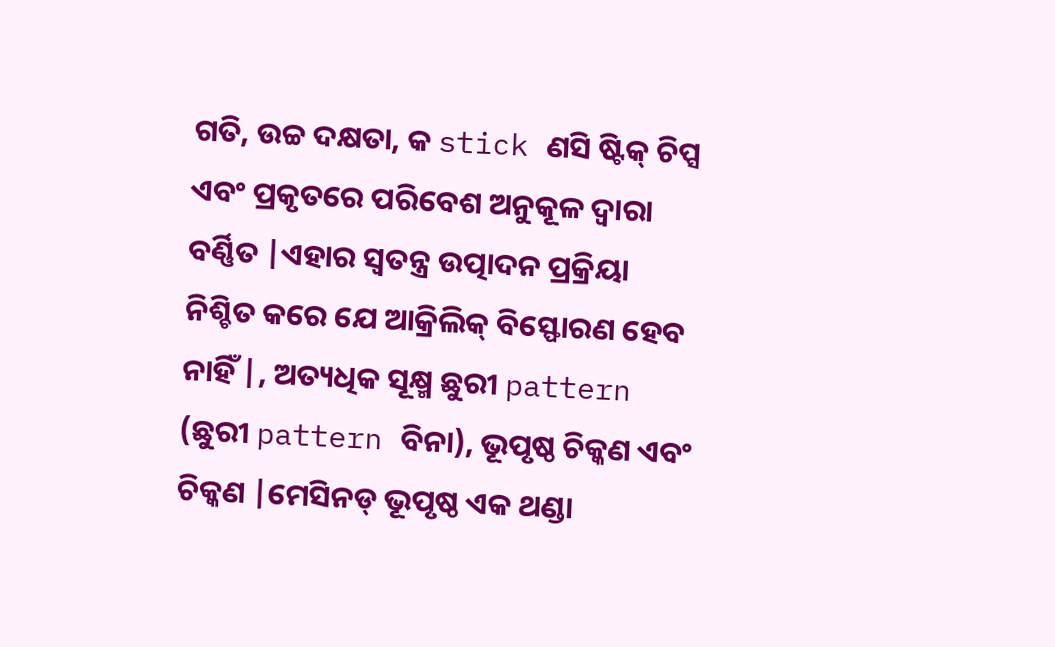ଗତି, ଉଚ୍ଚ ଦକ୍ଷତା, କ stick ଣସି ଷ୍ଟିକ୍ ଚିପ୍ସ ଏବଂ ପ୍ରକୃତରେ ପରିବେଶ ଅନୁକୂଳ ଦ୍ୱାରା ବର୍ଣ୍ଣିତ |ଏହାର ସ୍ୱତନ୍ତ୍ର ଉତ୍ପାଦନ ପ୍ରକ୍ରିୟା ନିଶ୍ଚିତ କରେ ଯେ ଆକ୍ରିଲିକ୍ ବିସ୍ଫୋରଣ ହେବ ନାହିଁ |, ଅତ୍ୟଧିକ ସୂକ୍ଷ୍ମ ଛୁରୀ pattern (ଛୁରୀ pattern ବିନା), ଭୂପୃଷ୍ଠ ଚିକ୍କଣ ଏବଂ ଚିକ୍କଣ |ମେସିନଡ୍ ଭୂପୃଷ୍ଠ ଏକ ଥଣ୍ଡା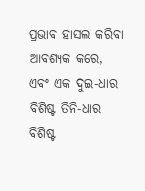ପ୍ରଭାବ ହାସଲ କରିବା ଆବଶ୍ୟକ କରେ, ଏବଂ ଏକ ଦୁଇ-ଧାର ବିଶିଷ୍ଟ ତିନି-ଧାର ବିଶିଷ୍ଟ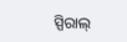ସ୍ପିରାଲ୍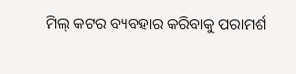ମିଲ୍ କଟର ବ୍ୟବହାର କରିବାକୁ ପରାମର୍ଶ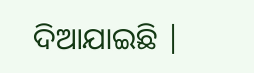ଦିଆଯାଇଛି |